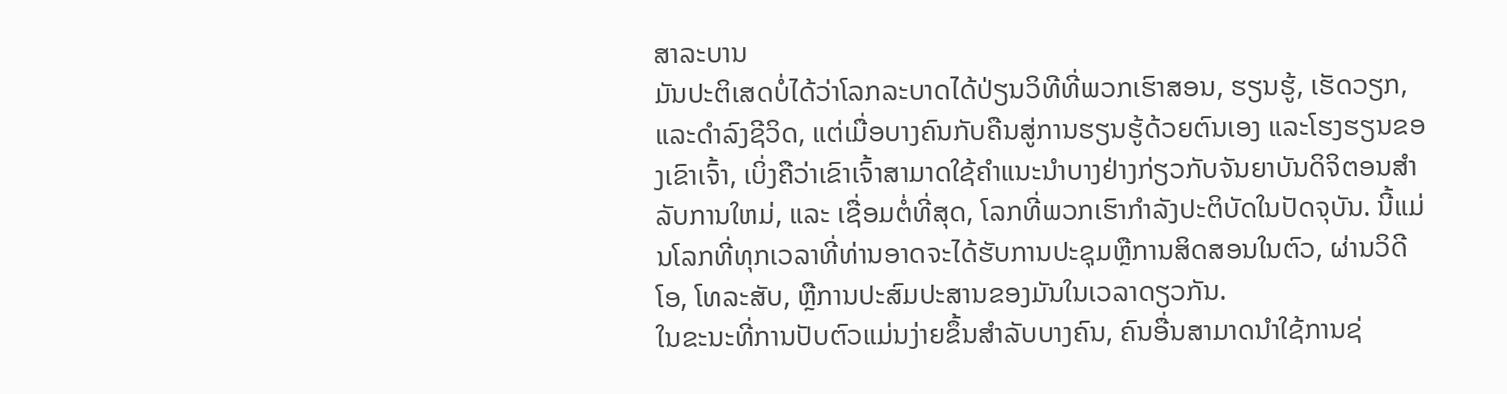ສາລະບານ
ມັນປະຕິເສດບໍ່ໄດ້ວ່າໂລກລະບາດໄດ້ປ່ຽນວິທີທີ່ພວກເຮົາສອນ, ຮຽນຮູ້, ເຮັດວຽກ, ແລະດໍາລົງຊີວິດ, ແຕ່ເມື່ອບາງຄົນກັບຄືນສູ່ການຮຽນຮູ້ດ້ວຍຕົນເອງ ແລະໂຮງຮຽນຂອງເຂົາເຈົ້າ, ເບິ່ງຄືວ່າເຂົາເຈົ້າສາມາດໃຊ້ຄໍາແນະນໍາບາງຢ່າງກ່ຽວກັບຈັນຍາບັນດິຈິຕອນສໍາລັບການໃຫມ່, ແລະ ເຊື່ອມຕໍ່ທີ່ສຸດ, ໂລກທີ່ພວກເຮົາກໍາລັງປະຕິບັດໃນປັດຈຸບັນ. ນີ້ແມ່ນໂລກທີ່ທຸກເວລາທີ່ທ່ານອາດຈະໄດ້ຮັບການປະຊຸມຫຼືການສິດສອນໃນຕົວ, ຜ່ານວິດີໂອ, ໂທລະສັບ, ຫຼືການປະສົມປະສານຂອງມັນໃນເວລາດຽວກັນ.
ໃນຂະນະທີ່ການປັບຕົວແມ່ນງ່າຍຂຶ້ນສໍາລັບບາງຄົນ, ຄົນອື່ນສາມາດນໍາໃຊ້ການຊ່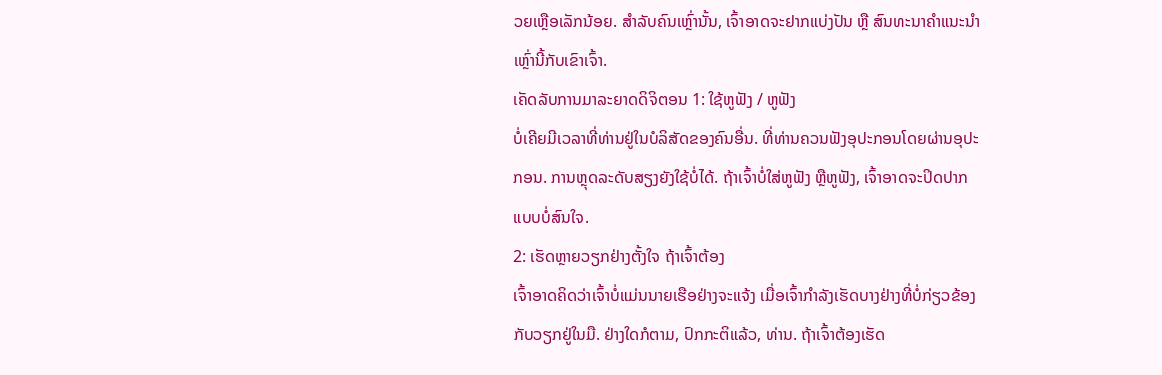ວຍເຫຼືອເລັກນ້ອຍ. ສຳລັບຄົນເຫຼົ່ານັ້ນ, ເຈົ້າອາດຈະຢາກແບ່ງປັນ ຫຼື ສົນທະນາຄຳແນະນຳເຫຼົ່ານີ້ກັບເຂົາເຈົ້າ.
ເຄັດລັບການມາລະຍາດດິຈິຕອນ 1: ໃຊ້ຫູຟັງ / ຫູຟັງ
ບໍ່ເຄີຍມີເວລາທີ່ທ່ານຢູ່ໃນບໍລິສັດຂອງຄົນອື່ນ. ທີ່ທ່ານຄວນຟັງອຸປະກອນໂດຍຜ່ານອຸປະກອນ. ການຫຼຸດລະດັບສຽງຍັງໃຊ້ບໍ່ໄດ້. ຖ້າເຈົ້າບໍ່ໃສ່ຫູຟັງ ຫຼືຫູຟັງ, ເຈົ້າອາດຈະປິດປາກແບບບໍ່ສົນໃຈ.
2: ເຮັດຫຼາຍວຽກຢ່າງຕັ້ງໃຈ ຖ້າເຈົ້າຕ້ອງ
ເຈົ້າອາດຄິດວ່າເຈົ້າບໍ່ແມ່ນນາຍເຮືອຢ່າງຈະແຈ້ງ ເມື່ອເຈົ້າກຳລັງເຮັດບາງຢ່າງທີ່ບໍ່ກ່ຽວຂ້ອງກັບວຽກຢູ່ໃນມື. ຢ່າງໃດກໍຕາມ, ປົກກະຕິແລ້ວ, ທ່ານ. ຖ້າເຈົ້າຕ້ອງເຮັດ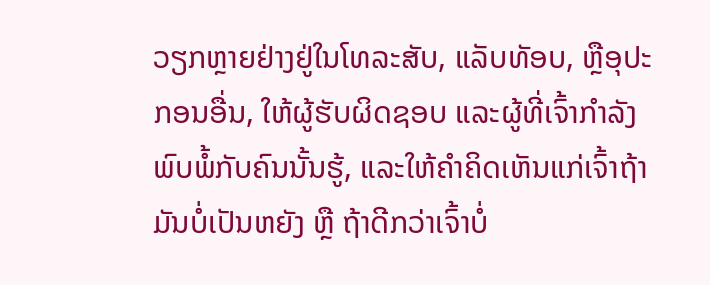ວຽກຫຼາຍຢ່າງຢູ່ໃນໂທລະສັບ, ແລັບທັອບ, ຫຼືອຸປະກອນອື່ນ, ໃຫ້ຜູ້ຮັບຜິດຊອບ ແລະຜູ້ທີ່ເຈົ້າກຳລັງພົບພໍ້ກັບຄົນນັ້ນຮູ້, ແລະໃຫ້ຄຳຄິດເຫັນແກ່ເຈົ້າຖ້າມັນບໍ່ເປັນຫຍັງ ຫຼື ຖ້າດີກວ່າເຈົ້າບໍ່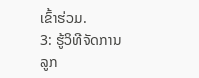ເຂົ້າຮ່ວມ.
3: ຮູ້ວິທີຈັດການລູກ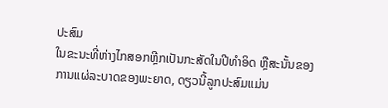ປະສົມ
ໃນຂະນະທີ່ຫ່າງໄກສອກຫຼີກເປັນກະສັດໃນປີທຳອິດ ຫຼືສະນັ້ນຂອງການແຜ່ລະບາດຂອງພະຍາດ, ດຽວນີ້ລູກປະສົມແມ່ນ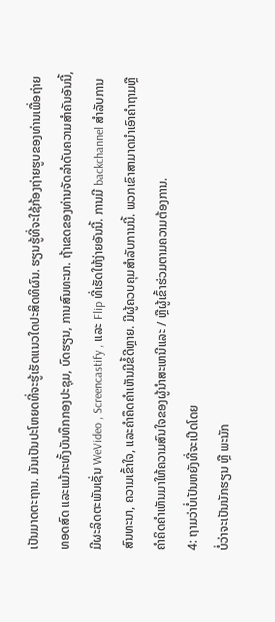ເປັນມາດຕະຖານ. ມັນເປັນປະໂຫຍດທີ່ຈະຮູ້ເຮັດແນວໃດປະສິດທິຜົນ. ຮຽນຮູ້ທີ່ຈະໃຊ້ກ້ອງຖ່າຍຮູບຂອງທ່ານເພື່ອຖ່າຍທອດສົດ ແລະແມ້ກະທັ້ງບັນທຶກກອງປະຊຸມ, ບົດຮຽນ, ການສົນທະນາ. ຖ້າເຂດຂອງທ່ານຈັດລໍາດັບຄວາມສໍາຄັນອັນນີ້, ມີຜະລິດຕະພັນເຊັ່ນ WeVideo , Screencastify , ແລະ Flip ທີ່ເຮັດໃຫ້ງ່າຍອັນນີ້. ການມີ backchannel ສໍາລັບການສົນທະນາ, ຄວາມເຂົ້າໃຈ, ແລະຄໍາຄຶດຄໍາເຫັນມີຂໍ້ດີຫຼາຍ. ມີຜູ້ຄວບຄຸມສໍາລັບການນີ້. ພວກເຂົາສາມາດນໍາເອົາຄໍາຖາມຫຼືຄໍາຄິດຄໍາເຫັນມາໃຫ້ຄວາມສົນໃຈຂອງຜູ້ນໍາສະເຫນີແລະ / ຫຼືຜູ້ເຂົ້າຮ່ວມຕາມຄວາມຕ້ອງການ.
4: ຖາມວ່າບໍ່ເປັນຫຍັງທີ່ຈະເປີດໂດຍ
ບໍ່ວ່າຈະເປັນນັກຮຽນ ຫຼື ພະນັກ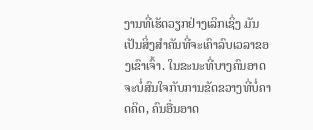ງານທີ່ເຮັດວຽກຢ່າງເລິກເຊິ່ງ ມັນເປັນສິ່ງສໍາຄັນທີ່ຈະເຄົາລົບເວລາຂອງເຂົາເຈົ້າ. ໃນຂະນະທີ່ບາງຄົນອາດຈະບໍ່ສົນໃຈກັບການຂັດຂວາງທີ່ບໍ່ຄາດຄິດ, ຄົນອື່ນອາດ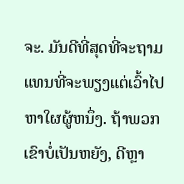ຈະ. ມັນດີທີ່ສຸດທີ່ຈະຖາມແທນທີ່ຈະພຽງແຕ່ເວົ້າໄປຫາໃຜຜູ້ຫນຶ່ງ. ຖ້າພວກເຂົາບໍ່ເປັນຫຍັງ, ດີຫຼາ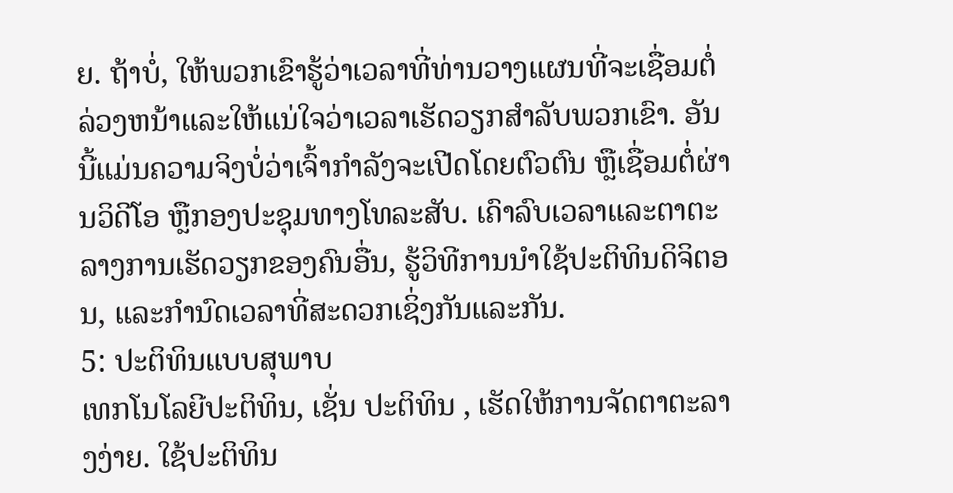ຍ. ຖ້າບໍ່, ໃຫ້ພວກເຂົາຮູ້ວ່າເວລາທີ່ທ່ານວາງແຜນທີ່ຈະເຊື່ອມຕໍ່ລ່ວງຫນ້າແລະໃຫ້ແນ່ໃຈວ່າເວລາເຮັດວຽກສໍາລັບພວກເຂົາ. ອັນນີ້ແມ່ນຄວາມຈິງບໍ່ວ່າເຈົ້າກຳລັງຈະເປີດໂດຍຕົວຕົນ ຫຼືເຊື່ອມຕໍ່ຜ່ານວິດີໂອ ຫຼືກອງປະຊຸມທາງໂທລະສັບ. ເຄົາລົບເວລາແລະຕາຕະລາງການເຮັດວຽກຂອງຄົນອື່ນ, ຮູ້ວິທີການນໍາໃຊ້ປະຕິທິນດິຈິຕອນ, ແລະກໍານົດເວລາທີ່ສະດວກເຊິ່ງກັນແລະກັນ.
5: ປະຕິທິນແບບສຸພາບ
ເທກໂນໂລຍີປະຕິທິນ, ເຊັ່ນ ປະຕິທິນ , ເຮັດໃຫ້ການຈັດຕາຕະລາງງ່າຍ. ໃຊ້ປະຕິທິນ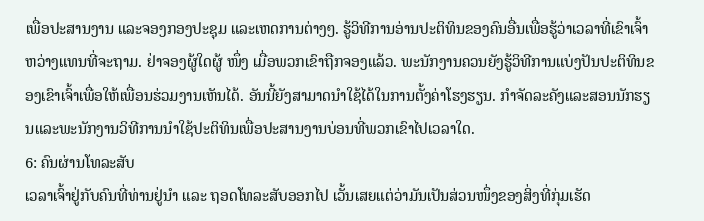ເພື່ອປະສານງານ ແລະຈອງກອງປະຊຸມ ແລະເຫດການຕ່າງໆ. ຮູ້ວິທີການອ່ານປະຕິທິນຂອງຄົນອື່ນເພື່ອຮູ້ວ່າເວລາທີ່ເຂົາເຈົ້າຫວ່າງແທນທີ່ຈະຖາມ. ຢ່າຈອງຜູ້ໃດຜູ້ ໜຶ່ງ ເມື່ອພວກເຂົາຖືກຈອງແລ້ວ. ພະນັກງານຄວນຍັງຮູ້ວິທີການແບ່ງປັນປະຕິທິນຂອງເຂົາເຈົ້າເພື່ອໃຫ້ເພື່ອນຮ່ວມງານເຫັນໄດ້. ອັນນີ້ຍັງສາມາດນຳໃຊ້ໄດ້ໃນການຕັ້ງຄ່າໂຮງຮຽນ. ກໍາຈັດລະຄັງແລະສອນນັກຮຽນແລະພະນັກງານວິທີການນໍາໃຊ້ປະຕິທິນເພື່ອປະສານງານບ່ອນທີ່ພວກເຂົາໄປເວລາໃດ.
6: ຄົນຜ່ານໂທລະສັບ
ເວລາເຈົ້າຢູ່ກັບຄົນທີ່ທ່ານຢູ່ນຳ ແລະ ຖອດໂທລະສັບອອກໄປ ເວັ້ນເສຍແຕ່ວ່າມັນເປັນສ່ວນໜຶ່ງຂອງສິ່ງທີ່ກຸ່ມເຮັດ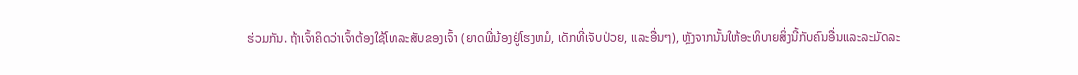ຮ່ວມກັນ. ຖ້າເຈົ້າຄິດວ່າເຈົ້າຕ້ອງໃຊ້ໂທລະສັບຂອງເຈົ້າ (ຍາດພີ່ນ້ອງຢູ່ໂຮງຫມໍ, ເດັກທີ່ເຈັບປ່ວຍ, ແລະອື່ນໆ), ຫຼັງຈາກນັ້ນໃຫ້ອະທິບາຍສິ່ງນີ້ກັບຄົນອື່ນແລະລະມັດລະ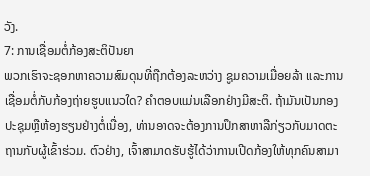ວັງ.
7: ການເຊື່ອມຕໍ່ກ້ອງສະຕິປັນຍາ
ພວກເຮົາຈະຊອກຫາຄວາມສົມດຸນທີ່ຖືກຕ້ອງລະຫວ່າງ ຊູມຄວາມເມື່ອຍລ້າ ແລະການເຊື່ອມຕໍ່ກັບກ້ອງຖ່າຍຮູບແນວໃດ? ຄໍາຕອບແມ່ນເລືອກຢ່າງມີສະຕິ. ຖ້າມັນເປັນກອງປະຊຸມຫຼືຫ້ອງຮຽນຢ່າງຕໍ່ເນື່ອງ, ທ່ານອາດຈະຕ້ອງການປຶກສາຫາລືກ່ຽວກັບມາດຕະຖານກັບຜູ້ເຂົ້າຮ່ວມ. ຕົວຢ່າງ, ເຈົ້າສາມາດຮັບຮູ້ໄດ້ວ່າການເປີດກ້ອງໃຫ້ທຸກຄົນສາມາ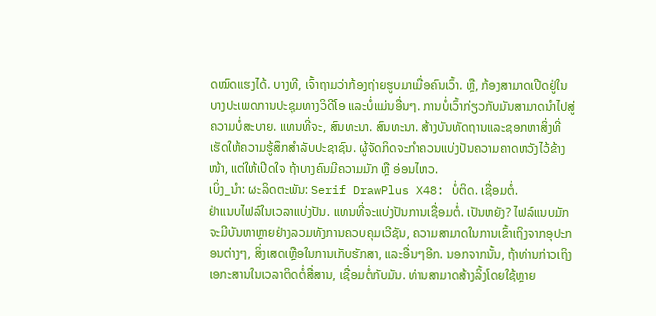ດໝົດແຮງໄດ້. ບາງທີ, ເຈົ້າຖາມວ່າກ້ອງຖ່າຍຮູບມາເມື່ອຄົນເວົ້າ. ຫຼື, ກ້ອງສາມາດເປີດຢູ່ໃນບາງປະເພດການປະຊຸມທາງວິດີໂອ ແລະບໍ່ແມ່ນອື່ນໆ. ການບໍ່ເວົ້າກ່ຽວກັບມັນສາມາດນໍາໄປສູ່ຄວາມບໍ່ສະບາຍ. ແທນທີ່ຈະ, ສົນທະນາ. ສົນທະນາ. ສ້າງບັນທັດຖານແລະຊອກຫາສິ່ງທີ່ເຮັດໃຫ້ຄວາມຮູ້ສຶກສໍາລັບປະຊາຊົນ. ຜູ້ຈັດກິດຈະກຳຄວນແບ່ງປັນຄວາມຄາດຫວັງໄວ້ຂ້າງໜ້າ, ແຕ່ໃຫ້ເປີດໃຈ ຖ້າບາງຄົນມີຄວາມມັກ ຫຼື ອ່ອນໄຫວ.
ເບິ່ງ_ນຳ: ຜະລິດຕະພັນ: Serif DrawPlus X48: ບໍ່ຕິດ. ເຊື່ອມຕໍ່.
ຢ່າແນບໄຟລ໌ໃນເວລາແບ່ງປັນ. ແທນທີ່ຈະແບ່ງປັນການເຊື່ອມຕໍ່. ເປັນຫຍັງ? ໄຟລ໌ແນບມັກຈະມີບັນຫາຫຼາຍຢ່າງລວມທັງການຄວບຄຸມເວີຊັນ, ຄວາມສາມາດໃນການເຂົ້າເຖິງຈາກອຸປະກອນຕ່າງໆ, ສິ່ງເສດເຫຼືອໃນການເກັບຮັກສາ, ແລະອື່ນໆອີກ. ນອກຈາກນັ້ນ, ຖ້າທ່ານກ່າວເຖິງເອກະສານໃນເວລາຕິດຕໍ່ສື່ສານ, ເຊື່ອມຕໍ່ກັບມັນ. ທ່ານສາມາດສ້າງລິ້ງໂດຍໃຊ້ຫຼາຍ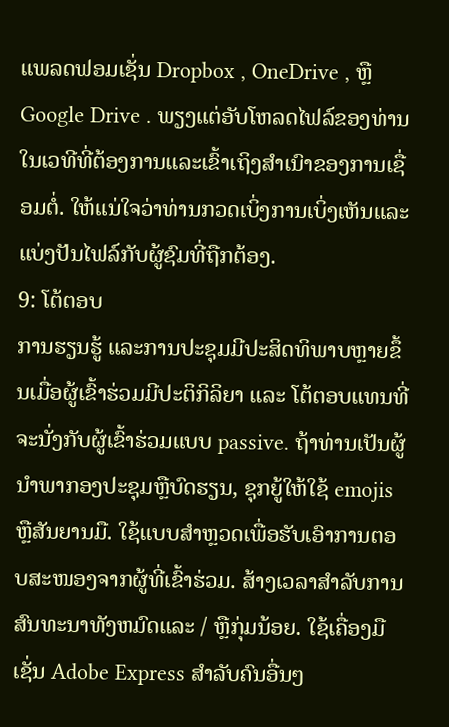ແພລດຟອມເຊັ່ນ Dropbox , OneDrive , ຫຼື Google Drive . ພຽງແຕ່ອັບໂຫລດໄຟລ໌ຂອງທ່ານໃນເວທີທີ່ຕ້ອງການແລະເຂົ້າເຖິງສໍາເນົາຂອງການເຊື່ອມຕໍ່. ໃຫ້ແນ່ໃຈວ່າທ່ານກວດເບິ່ງການເບິ່ງເຫັນແລະແບ່ງປັນໄຟລ໌ກັບຜູ້ຊົມທີ່ຖືກຕ້ອງ.
9: ໂຕ້ຕອບ
ການຮຽນຮູ້ ແລະການປະຊຸມມີປະສິດທິພາບຫຼາຍຂຶ້ນເມື່ອຜູ້ເຂົ້າຮ່ວມມີປະຕິກິລິຍາ ແລະ ໂຕ້ຕອບແທນທີ່ຈະນັ່ງກັບຜູ້ເຂົ້າຮ່ວມແບບ passive. ຖ້າທ່ານເປັນຜູ້ນໍາພາກອງປະຊຸມຫຼືບົດຮຽນ, ຊຸກຍູ້ໃຫ້ໃຊ້ emojis ຫຼືສັນຍານມື. ໃຊ້ແບບສຳຫຼວດເພື່ອຮັບເອົາການຕອບສະໜອງຈາກຜູ້ທີ່ເຂົ້າຮ່ວມ. ສ້າງເວລາສໍາລັບການສົນທະນາທັງຫມົດແລະ / ຫຼືກຸ່ມນ້ອຍ. ໃຊ້ເຄື່ອງມືເຊັ່ນ Adobe Express ສໍາລັບຄົນອື່ນໆ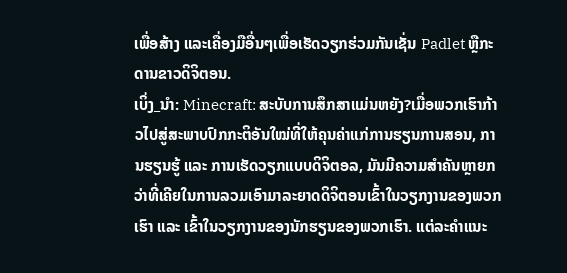ເພື່ອສ້າງ ແລະເຄື່ອງມືອື່ນໆເພື່ອເຮັດວຽກຮ່ວມກັນເຊັ່ນ Padlet ຫຼືກະດານຂາວດິຈິຕອນ.
ເບິ່ງ_ນຳ: Minecraft: ສະບັບການສຶກສາແມ່ນຫຍັງ?ເມື່ອພວກເຮົາກ້າວໄປສູ່ສະພາບປົກກະຕິອັນໃໝ່ທີ່ໃຫ້ຄຸນຄ່າແກ່ການຮຽນການສອນ, ການຮຽນຮູ້ ແລະ ການເຮັດວຽກແບບດິຈິຕອລ, ມັນມີຄວາມສຳຄັນຫຼາຍກວ່າທີ່ເຄີຍໃນການລວມເອົາມາລະຍາດດິຈິຕອນເຂົ້າໃນວຽກງານຂອງພວກເຮົາ ແລະ ເຂົ້າໃນວຽກງານຂອງນັກຮຽນຂອງພວກເຮົາ. ແຕ່ລະຄໍາແນະ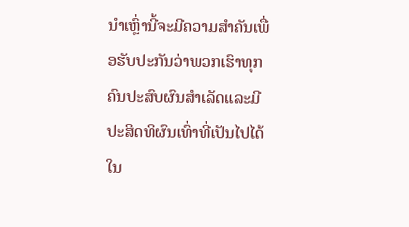ນໍາເຫຼົ່ານີ້ຈະມີຄວາມສໍາຄັນເພື່ອຮັບປະກັນວ່າພວກເຮົາທຸກຄົນປະສົບຜົນສໍາເລັດແລະມີປະສິດທິຜົນເທົ່າທີ່ເປັນໄປໄດ້ໃນ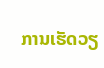ການເຮັດວຽ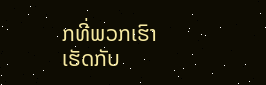ກທີ່ພວກເຮົາເຮັດກັບ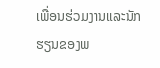ເພື່ອນຮ່ວມງານແລະນັກຮຽນຂອງພ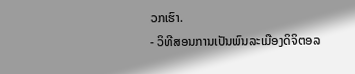ວກເຮົາ.
- ວິທີສອນການເປັນພົນລະເມືອງດິຈິຕອລ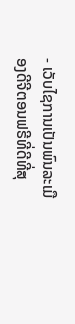- ເວັບໄຊການເປັນພົນລະເມືອງດີຈີຕອນຟຣີທີ່ດີທີ່ສຸ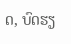ດ, ບົດຮຽ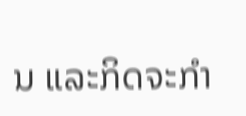ນ ແລະກິດຈະກໍາ